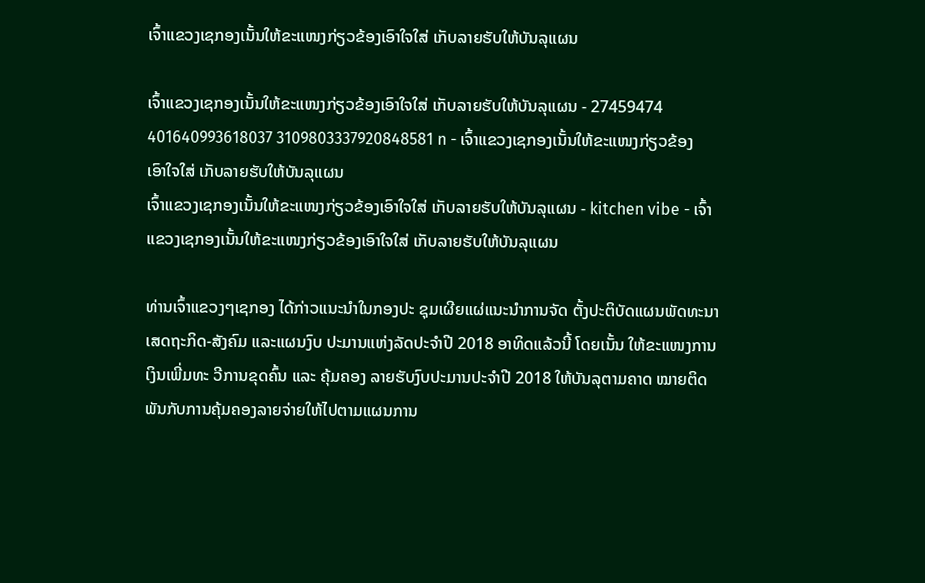ເຈົ້າແຂວງເຊກອງເນັ້ນໃຫ້ຂະແໜງກ່ຽວຂ້ອງເອົາໃຈໃສ່ ເກັບລາຍຮັບໃຫ້ບັນລຸແຜນ

ເຈົ້າແຂວງເຊກອງເນັ້ນໃຫ້ຂະແໜງກ່ຽວຂ້ອງເອົາໃຈໃສ່ ເກັບລາຍຮັບໃຫ້ບັນລຸແຜນ - 27459474 401640993618037 3109803337920848581 n - ເຈົ້າແຂວງເຊກອງເນັ້ນໃຫ້ຂະແໜງກ່ຽວຂ້ອງເອົາໃຈໃສ່ ເກັບລາຍຮັບໃຫ້ບັນລຸແຜນ
ເຈົ້າແຂວງເຊກອງເນັ້ນໃຫ້ຂະແໜງກ່ຽວຂ້ອງເອົາໃຈໃສ່ ເກັບລາຍຮັບໃຫ້ບັນລຸແຜນ - kitchen vibe - ເຈົ້າແຂວງເຊກອງເນັ້ນໃຫ້ຂະແໜງກ່ຽວຂ້ອງເອົາໃຈໃສ່ ເກັບລາຍຮັບໃຫ້ບັນລຸແຜນ

ທ່ານເຈົ້າແຂວງໆເຊກອງ ໄດ້ກ່າວແນະນຳໃນກອງປະ ຊຸມເຜີຍແຜ່ແນະນຳການຈັດ ຕັ້ງປະຕິບັດແຜນພັດທະນາເສດຖະກິດ-ສັງຄົມ ແລະແຜນງົບ ປະມານແຫ່ງລັດປະຈຳປີ 2018 ອາທິດແລ້ວນີ້ ໂດຍເນັ້ນ ໃຫ້ຂະແໜງການເງິນເພີ່ມທະ ວີການຂຸດຄົ້ນ ແລະ ຄຸ້ມຄອງ ລາຍຮັບງົບປະມານປະຈຳປີ 2018 ໃຫ້ບັນລຸຕາມຄາດ ໝາຍຕິດພັນກັບການຄຸ້ມຄອງລາຍຈ່າຍໃຫ້ໄປຕາມແຜນການ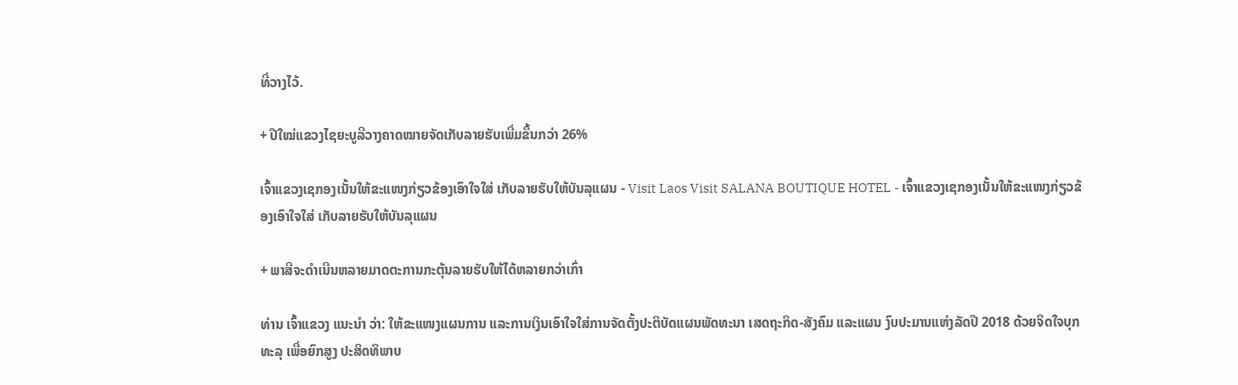ທີ່ວາງໄວ້.

+ ປີໃໝ່ແຂວງໄຊຍະບູລີວາງຄາດໝາຍຈັດເກັບລາຍຮັບເພີ່ມຂຶ້ນກວ່າ 26%

ເຈົ້າແຂວງເຊກອງເນັ້ນໃຫ້ຂະແໜງກ່ຽວຂ້ອງເອົາໃຈໃສ່ ເກັບລາຍຮັບໃຫ້ບັນລຸແຜນ - Visit Laos Visit SALANA BOUTIQUE HOTEL - ເຈົ້າແຂວງເຊກອງເນັ້ນໃຫ້ຂະແໜງກ່ຽວຂ້ອງເອົາໃຈໃສ່ ເກັບລາຍຮັບໃຫ້ບັນລຸແຜນ

+ ພາສີຈະດໍາເນີນຫລາຍມາດຕະການກະຕຸ້ນລາຍຮັບໃຫ້ໄດ້ຫລາຍກວ່າເກົ່າ

ທ່ານ ເຈົ້າແຂວງ ແນະນຳ ວ່າ: ໃຫ້ຂະແໜງແຜນການ ແລະການເງິນເອົາໃຈໃສ່ການຈັດຕັ້ງປະຕິບັດແຜນພັດທະນາ ເສດຖະກິດ-ສັງຄົມ ແລະແຜນ ງົບປະມານແຫ່ງລັດປີ 2018 ດ້ວຍຈິດໃຈບຸກທະລຸ ເພື່ອຍົກສູງ ປະສິດທິພາບ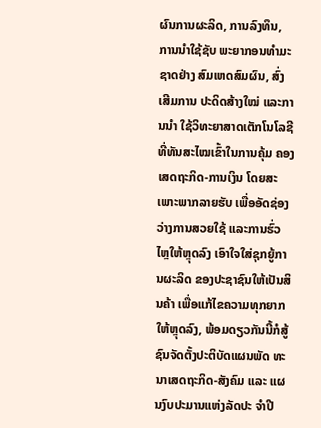ຜົນການຜະລິດ, ການລົງທຶນ, ການນຳໃຊ້ຊັບ ພະຍາກອນທຳມະຊາດຢ່າງ ສົມເຫດສົມຜົນ, ສົ່ງເສີມການ ປະດິດສ້າງໃໝ່ ແລະການນຳ ໃຊ້ວິທະຍາສາດເຕັກໂນໂລຊີ ທີ່ທັນສະໄໝເຂົ້າໃນການຄຸ້ມ ຄອງເສດຖະກິດ-ການເງິນ ໂດຍສະເພາະພາກລາຍຮັບ ເພື່ອອັດຊ່ອງວ່າງການສວຍໃຊ້ ແລະການຮົ່ວໄຫຼໃຫ້ຫຼຸດລົງ ເອົາໃຈໃສ່ຊຸກຍູ້ການຜະລິດ ຂອງປະຊາຊົນໃຫ້ເປັນສິນຄ້າ ເພື່ອແກ້ໄຂຄວາມທຸກຍາກໃຫ້ຫຼຸດລົງ, ພ້ອມດຽວກັນນີ້ກໍສູ້ ຊົນຈັດຕັ້ງປະຕິບັດແຜນພັດ ທະນາເສດຖະກິດ-ສັງຄົມ ແລະ ແຜນງົບປະມານແຫ່ງລັດປະ ຈຳປີ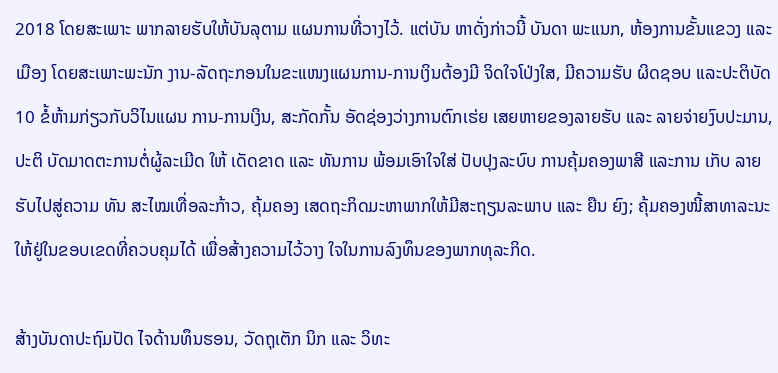2018 ໂດຍສະເພາະ ພາກລາຍຮັບໃຫ້ບັນລຸຕາມ ແຜນການທີ່ວາງໄວ້. ແຕ່ບັນ ຫາດັ່ງກ່າວນີ້ ບັນດາ ພະແນກ, ຫ້ອງການຂັ້ນແຂວງ ແລະ ເມືອງ ໂດຍສະເພາະພະນັກ ງານ-ລັດຖະກອນໃນຂະແໜງແຜນການ-ການເງິນຕ້ອງມີ ຈິດໃຈໂປ່ງໃສ, ມີຄວາມຮັບ ຜິດຊອບ ແລະປະຕິບັດ 10 ຂໍ້ຫ້າມກ່ຽວກັບວິໄນແຜນ ການ-ການເງິນ, ສະກັດກັ້ນ ອັດຊ່ອງວ່າງການຕົກເຮ່ຍ ເສຍຫາຍຂອງລາຍຮັບ ແລະ ລາຍຈ່າຍງົບປະມານ, ປະຕິ ບັດມາດຕະການຕໍ່ຜູ້ລະເມີດ ໃຫ້ ເດັດຂາດ ແລະ ທັນການ ພ້ອມເອົາໃຈໃສ່ ປັບປຸງລະບົບ ການຄຸ້ມຄອງພາສີ ແລະການ ເກັບ ລາຍຮັບໄປສູ່ຄວາມ ທັນ ສະໄໝເທື່ອລະກ້າວ, ຄຸ້ມຄອງ ເສດຖະກິດມະຫາພາກໃຫ້ມີສະຖຽນລະພາບ ແລະ ຍືນ ຍົງ; ຄຸ້ມຄອງໜີ້ສາທາລະນະ ໃຫ້ຢູ່ໃນຂອບເຂດທີ່ຄວບຄຸມໄດ້ ເພື່ອສ້າງຄວາມໄວ້ວາງ ໃຈໃນການລົງທຶນຂອງພາກທຸລະກິດ.

ສ້າງບັນດາປະຖົມປັດ ໄຈດ້ານທຶນຮອນ, ວັດຖຸເຕັກ ນິກ ແລະ ວິທະ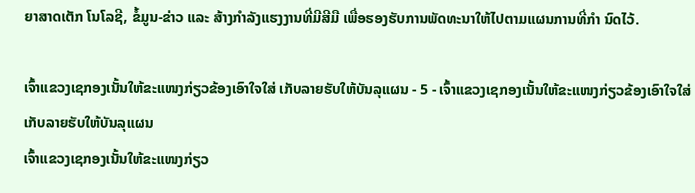ຍາສາດເຕັກ ໂນໂລຊີ, ຂໍ້ມູນ-ຂ່າວ ແລະ ສ້າງກໍາລັງແຮງງານທີ່ມີສີມື ເພື່ອຮອງຮັບການພັດທະນາໃຫ້ໄປຕາມແຜນການທີ່ກຳ ນົດໄວ້.

ເຈົ້າແຂວງເຊກອງເນັ້ນໃຫ້ຂະແໜງກ່ຽວຂ້ອງເອົາໃຈໃສ່ ເກັບລາຍຮັບໃຫ້ບັນລຸແຜນ - 5 - ເຈົ້າແຂວງເຊກອງເນັ້ນໃຫ້ຂະແໜງກ່ຽວຂ້ອງເອົາໃຈໃສ່ ເກັບລາຍຮັບໃຫ້ບັນລຸແຜນ
ເຈົ້າແຂວງເຊກອງເນັ້ນໃຫ້ຂະແໜງກ່ຽວ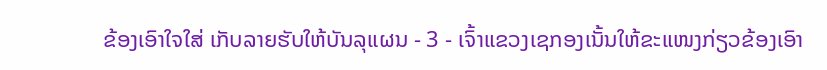ຂ້ອງເອົາໃຈໃສ່ ເກັບລາຍຮັບໃຫ້ບັນລຸແຜນ - 3 - ເຈົ້າແຂວງເຊກອງເນັ້ນໃຫ້ຂະແໜງກ່ຽວຂ້ອງເອົາ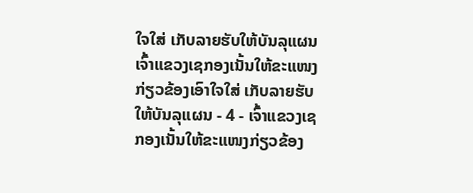ໃຈໃສ່ ເກັບລາຍຮັບໃຫ້ບັນລຸແຜນ
ເຈົ້າແຂວງເຊກອງເນັ້ນໃຫ້ຂະແໜງກ່ຽວຂ້ອງເອົາໃຈໃສ່ ເກັບລາຍຮັບໃຫ້ບັນລຸແຜນ - 4 - ເຈົ້າແຂວງເຊກອງເນັ້ນໃຫ້ຂະແໜງກ່ຽວຂ້ອງ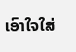ເອົາໃຈໃສ່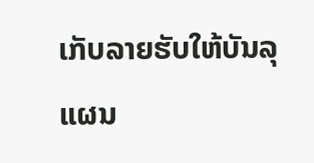ເກັບລາຍຮັບໃຫ້ບັນລຸແຜນ